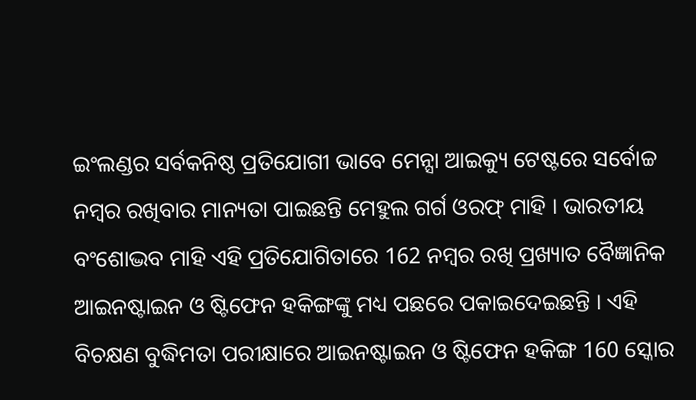ଇଂଲଣ୍ଡର ସର୍ବକନିଷ୍ଠ ପ୍ରତିଯୋଗୀ ଭାବେ ମେନ୍ସା ଆଇକ୍ୟୁ ଟେଷ୍ଟରେ ସର୍ବୋଚ୍ଚ ନମ୍ବର ରଖିବାର ମାନ୍ୟତା ପାଇଛନ୍ତି ମେହୁଲ ଗର୍ଗ ଓରଫ୍ ମାହି । ଭାରତୀୟ ବଂଶୋଦ୍ଭବ ମାହି ଏହି ପ୍ରତିଯୋଗିତାରେ 162 ନମ୍ବର ରଖି ପ୍ରଖ୍ୟାତ ବୈଜ୍ଞାନିକ ଆଇନଷ୍ଟାଇନ ଓ ଷ୍ଟିଫେନ ହକିଙ୍ଗଙ୍କୁ ମଧ୍ୟ ପଛରେ ପକାଇଦେଇଛନ୍ତି । ଏହି ବିଚକ୍ଷଣ ବୁଦ୍ଧିମତା ପରୀକ୍ଷାରେ ଆଇନଷ୍ଟାଇନ ଓ ଷ୍ଟିଫେନ ହକିଙ୍ଗ 160 ସ୍କୋର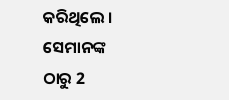କରିଥିଲେ । ସେମାନଙ୍କ ଠାରୁ 2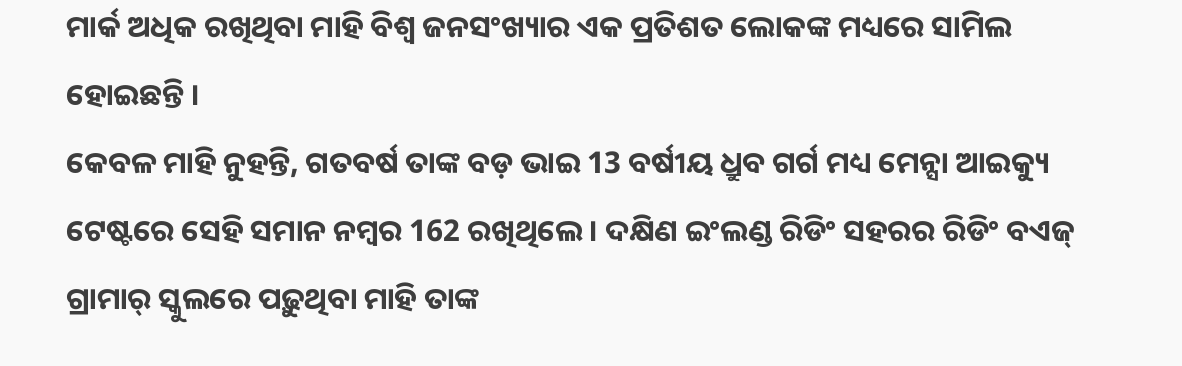ମାର୍କ ଅଧିକ ରଖିଥିବା ମାହି ବିଶ୍ୱ ଜନସଂଖ୍ୟାର ଏକ ପ୍ରତିଶତ ଲୋକଙ୍କ ମଧ୍ୟରେ ସାମିଲ ହୋଇଛନ୍ତି ।
କେବଳ ମାହି ନୁହନ୍ତି, ଗତବର୍ଷ ତାଙ୍କ ବଡ଼ ଭାଇ 13 ବର୍ଷୀୟ ଧ୍ରୁବ ଗର୍ଗ ମଧ୍ୟ ମେନ୍ସା ଆଇକ୍ୟୁ ଟେଷ୍ଟରେ ସେହି ସମାନ ନମ୍ବର 162 ରଖିଥିଲେ । ଦକ୍ଷିଣ ଇଂଲଣ୍ଡ ରିଡିଂ ସହରର ରିଡିଂ ବଏଜ୍ ଗ୍ରାମାର୍ ସ୍କୁଲରେ ପଢ଼ୁଥିବା ମାହି ତାଙ୍କ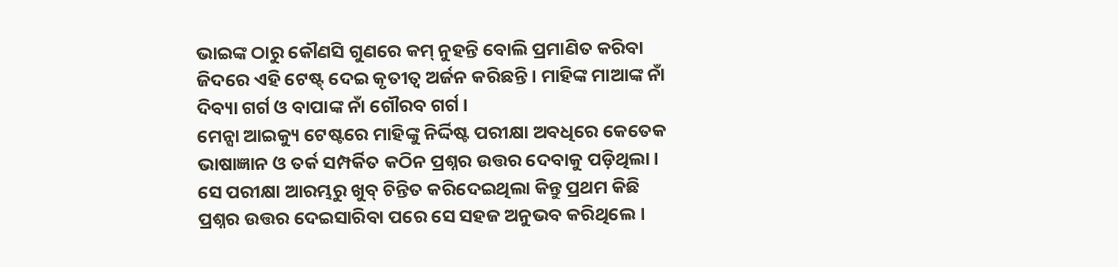ଭାଇଙ୍କ ଠାରୁ କୌଣସି ଗୁଣରେ କମ୍ ନୁହନ୍ତି ବୋଲି ପ୍ରମାଣିତ କରିବା ଜିଦରେ ଏହି ଟେଷ୍ଟ୍ ଦେଇ କୃତୀତ୍ୱ ଅର୍ଜନ କରିଛନ୍ତି । ମାହିଙ୍କ ମାଆଙ୍କ ନାଁ ଦିବ୍ୟା ଗର୍ଗ ଓ ବାପାଙ୍କ ନାଁ ଗୌରବ ଗର୍ଗ ।
ମେନ୍ସା ଆଇକ୍ୟୁ ଟେଷ୍ଟରେ ମାହିଙ୍କୁ ନିର୍ଦ୍ଦିଷ୍ଟ ପରୀକ୍ଷା ଅବଧିରେ କେତେକ ଭାଷାଜ୍ଞାନ ଓ ତର୍କ ସମ୍ପର୍କିତ କଠିନ ପ୍ରଶ୍ନର ଉତ୍ତର ଦେବାକୁ ପଡ଼ିଥିଲା । ସେ ପରୀକ୍ଷା ଆରମ୍ଭରୁ ଖୁବ୍ ଚିନ୍ତିତ କରିଦେଇଥିଲା କିନ୍ତୁ ପ୍ରଥମ କିଛି ପ୍ରଶ୍ନର ଉତ୍ତର ଦେଇସାରିବା ପରେ ସେ ସହଜ ଅନୁଭବ କରିଥିଲେ ।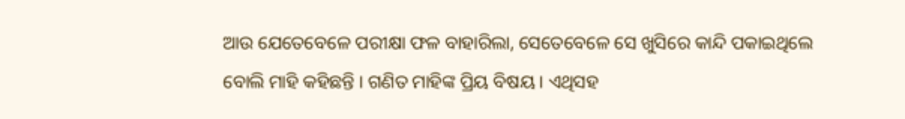ଆଉ ଯେତେବେଳେ ପରୀକ୍ଷା ଫଳ ବାହାରିଲା, ସେତେବେଳେ ସେ ଖୁସିରେ କାନ୍ଦି ପକାଇଥିଲେ ବୋଲି ମାହି କହିଛନ୍ତି । ଗଣିତ ମାହିଙ୍କ ପ୍ରିୟ ବିଷୟ । ଏଥିସହ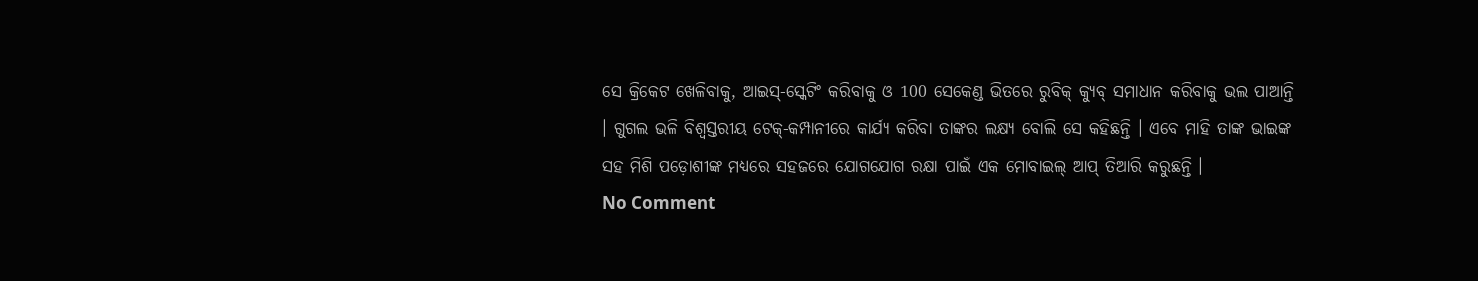ସେ କ୍ରିକେଟ ଖେଳିବାକୁ, ଆଇସ୍-ସ୍କେଟିଂ କରିବାକୁ ଓ 100 ସେକେଣ୍ଡ ଭିତରେ ରୁବିକ୍ କ୍ୟୁବ୍ ସମାଧାନ କରିବାକୁ ଭଲ ପାଆନ୍ତି । ଗୁଗଲ ଭଳି ବିଶ୍ୱସ୍ତରୀୟ ଟେକ୍-କମ୍ପାନୀରେ କାର୍ଯ୍ୟ କରିବା ତାଙ୍କର ଲକ୍ଷ୍ୟ ବୋଲି ସେ କହିଛନ୍ତି । ଏବେ ମାହି ତାଙ୍କ ଭାଇଙ୍କ ସହ ମିଶି ପଡ଼ୋଶୀଙ୍କ ମଧ୍ୟରେ ସହଜରେ ଯୋଗଯୋଗ ରକ୍ଷା ପାଇଁ ଏକ ମୋବାଇଲ୍ ଆପ୍ ତିଆରି କରୁଛନ୍ତି ।
No Comment